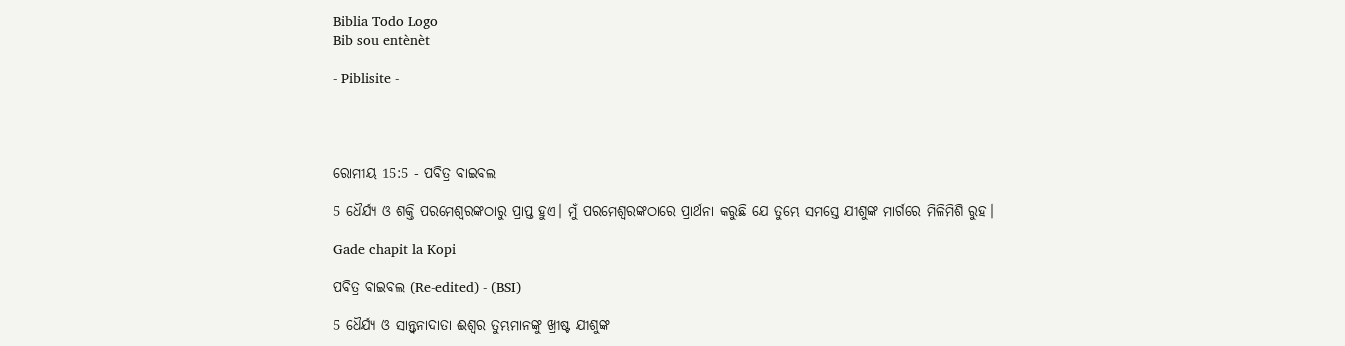Biblia Todo Logo
Bib sou entènèt

- Piblisite -




ରୋମୀୟ 15:5 - ପବିତ୍ର ବାଇବଲ

5 ଧୈର୍ଯ୍ୟ ଓ ଶକ୍ତି ପରମେଶ୍ୱରଙ୍କଠାରୁ ପ୍ରାପ୍ତ ହୁଏ। ମୁଁ ପରମେଶ୍ୱରଙ୍କଠାରେ ପ୍ରାର୍ଥନା କରୁଛି ଯେ ତୁମ୍ଭେ ସମସ୍ତେ ଯୀଶୁଙ୍କ ମାର୍ଗରେ ମିଳିମିଶି ରୁହ।

Gade chapit la Kopi

ପବିତ୍ର ବାଇବଲ (Re-edited) - (BSI)

5 ଧୈର୍ଯ୍ୟ ଓ ସାନ୍ତ୍ଵନାଦାତା ଈଶ୍ଵର ତୁମ୍ଭମାନଙ୍କୁ ଖ୍ରୀଷ୍ଟ ଯୀଶୁଙ୍କ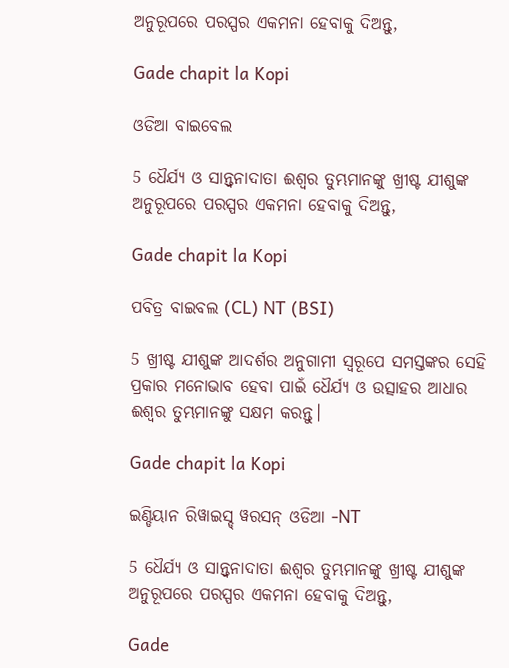ଅନୁରୂପରେ ପରସ୍ପର ଏକମନା ହେବାକୁ ଦିଅନ୍ତୁ,

Gade chapit la Kopi

ଓଡିଆ ବାଇବେଲ

5 ଧୈର୍ଯ୍ୟ ଓ ସାନ୍ତ୍ୱନାଦାତା ଈଶ୍ୱର ତୁମ୍ଭମାନଙ୍କୁ ଖ୍ରୀଷ୍ଟ ଯୀଶୁଙ୍କ ଅନୁରୂପରେ ପରସ୍ପର ଏକମନା ହେବାକୁ ଦିଅନ୍ତୁ,

Gade chapit la Kopi

ପବିତ୍ର ବାଇବଲ (CL) NT (BSI)

5 ଖ୍ରୀଷ୍ଟ ଯୀଶୁଙ୍କ ଆଦର୍ଶର ଅନୁଗାମୀ ସ୍ୱରୂପେ ସମସ୍ତଙ୍କର ସେହି ପ୍ରକାର ମନୋଭାବ ହେବା ପାଇଁ ଧୈର୍ଯ୍ୟ ଓ ଉତ୍ସାହର ଆଧାର ଈଶ୍ୱର ତୁମ୍ଭମାନଙ୍କୁ ସକ୍ଷମ କରନ୍ତୁ।

Gade chapit la Kopi

ଇଣ୍ଡିୟାନ ରିୱାଇସ୍ଡ୍ ୱରସନ୍ ଓଡିଆ -NT

5 ଧୈର୍ଯ୍ୟ ଓ ସାନ୍ତ୍ୱନାଦାତା ଈଶ୍ବର ତୁମ୍ଭମାନଙ୍କୁ ଖ୍ରୀଷ୍ଟ ଯୀଶୁଙ୍କ ଅନୁରୂପରେ ପରସ୍ପର ଏକମନା ହେବାକୁ ଦିଅନ୍ତୁ,

Gade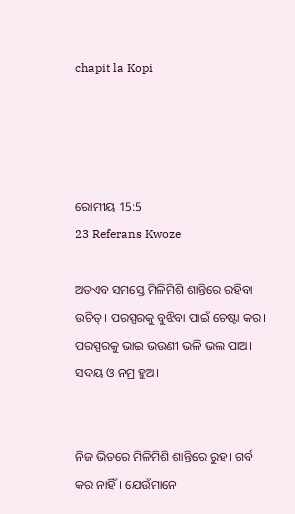chapit la Kopi




ରୋମୀୟ 15:5
23 Referans Kwoze

ଅତଏବ ସମସ୍ତେ ମିଳିମିଶି ଶାନ୍ତିରେ ରହିବା ଉଚିତ୍। ପରସ୍ପରକୁ ବୁଝିବା ପାଇଁ ଚେଷ୍ଟା କର। ପରସ୍ପରକୁ ଭାଇ ଭଉଣୀ ଭଳି ଭଲ ପାଅ। ସଦୟ ଓ ନମ୍ର ହୁଅ।


ନିଜ ଭିତରେ ମିଳିମିଶି ଶାନ୍ତିରେ ରୁହ। ଗର୍ବ କର ନାହିଁ। ଯେଉଁମାନେ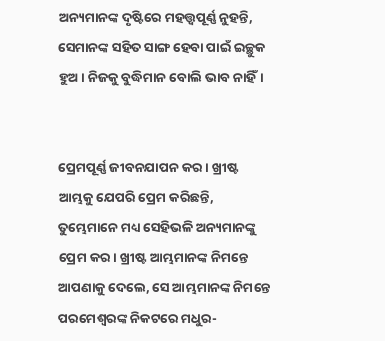ଅନ୍ୟମାନଙ୍କ ଦୃଷ୍ଟିରେ ମହତ୍ତ୍ୱପୂର୍ଣ୍ଣ ନୁହନ୍ତି, ସେମାନଙ୍କ ସହିତ ସାଙ୍ଗ ହେବା ପାଇଁ ଇଚ୍ଛୁକ ହୁଅ। ନିଜକୁ ବୁଦ୍ଧିମାନ ବୋଲି ଭାବ ନାହିଁ।


ପ୍ରେମପୂର୍ଣ୍ଣ ଜୀବନଯାପନ କର। ଖ୍ରୀଷ୍ଟ ଆମ୍ଭକୁ ଯେପରି ପ୍ରେମ କରିଛନ୍ତି, ତୁମ୍ଭେମାନେ ମଧ୍ୟ ସେହିଭଳି ଅନ୍ୟମାନଙ୍କୁ ପ୍ରେମ କର। ଖ୍ରୀଷ୍ଟ ଆମ୍ଭମାନଙ୍କ ନିମନ୍ତେ ଆପଣାକୁ ଦେଲେ, ସେ ଆମ୍ଭମାନଙ୍କ ନିମନ୍ତେ ପରମେଶ୍ୱରଙ୍କ ନିକଟରେ ମଧୁର-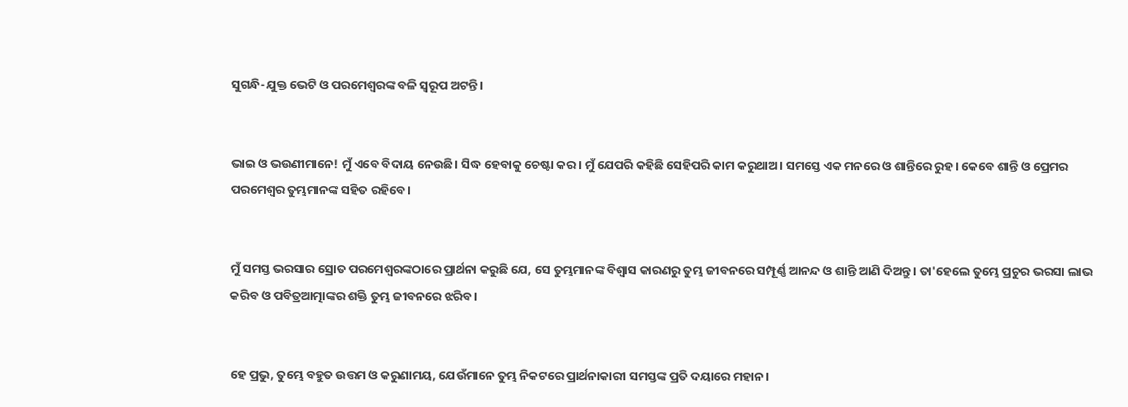ସୁଗନ୍ଧି-ଯୁକ୍ତ ଭେଟି ଓ ପରମେଶ୍ୱରଙ୍କ ବଳି ସ୍ୱରୂପ ଅଟନ୍ତି।


ଭାଇ ଓ ଭଉଣୀମାନେ! ମୁଁ ଏବେ ବିଦାୟ ନେଉଛି। ସିଦ୍ଧ ହେବାକୁ ଚେଷ୍ଟା କର। ମୁଁ ଯେପରି କହିଛି ସେହିପରି କାମ କରୁଥାଅ। ସମସ୍ତେ ଏକ ମନରେ ଓ ଶାନ୍ତିରେ ରୁହ। କେବେ ଶାନ୍ତି ଓ ପ୍ରେମର ପରମେଶ୍ୱର ତୁମ୍ଭମାନଙ୍କ ସହିତ ରହିବେ।


ମୁଁ ସମସ୍ତ ଭରସାର ସ୍ରୋତ ପରମେଶ୍ୱରଙ୍କଠାରେ ପ୍ରାର୍ଥନା କରୁଛି ଯେ, ସେ ତୁମ୍ଭମାନଙ୍କ ବିଶ୍ୱାସ କାରଣରୁ ତୁମ୍ଭ ଜୀବନରେ ସମ୍ପୂର୍ଣ୍ଣ ଆନନ୍ଦ ଓ ଶାନ୍ତି ଆଣି ଦିଅନ୍ତୁ। ତା'ହେଲେ ତୁମ୍ଭେ ପ୍ରଚୁର ଭରସା ଲାଭ କରିବ ଓ ପବିତ୍ରଆତ୍ମାଙ୍କର ଶକ୍ତି ତୁମ୍ଭ ଜୀବନରେ ଝରିବ।


ହେ ପ୍ରଭୁ, ତୁମ୍ଭେ ବହୁତ ଉତ୍ତମ ଓ କରୁଣାମୟ, ଯେଉଁମାନେ ତୁମ୍ଭ ନିକଟରେ ପ୍ରାର୍ଥନାକାରୀ ସମସ୍ତଙ୍କ ପ୍ରତି ଦୟାରେ ମହାନ।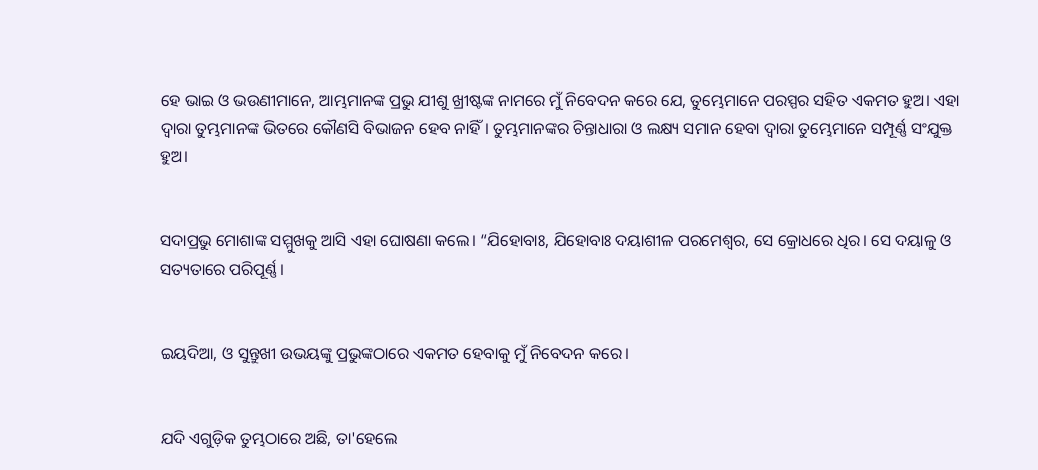ହେ ଭାଇ ଓ ଭଉଣୀମାନେ, ଆମ୍ଭମାନଙ୍କ ପ୍ରଭୁ ଯୀଶୁ ଖ୍ରୀଷ୍ଟଙ୍କ ନାମରେ ମୁଁ ନିବେଦନ କରେ ଯେ, ତୁମ୍ଭେମାନେ ପରସ୍ପର ସହିତ ଏକମତ ହୁଅ। ଏହା ଦ୍ୱାରା ତୁମ୍ଭମାନଙ୍କ ଭିତରେ କୌଣସି ବିଭାଜନ ହେବ ନାହିଁ। ତୁମ୍ଭମାନଙ୍କର ଚିନ୍ତାଧାରା ଓ ଲକ୍ଷ୍ୟ ସମାନ ହେବା ଦ୍ୱାରା ତୁମ୍ଭେମାନେ ସମ୍ପୂର୍ଣ୍ଣ ସଂଯୁକ୍ତ ହୁଅ।


ସଦାପ୍ରଭୁ ମୋଶାଙ୍କ ସମ୍ମୁଖକୁ ଆସି ଏହା ଘୋଷଣା କଲେ। “ଯିହୋବାଃ, ଯିହୋବାଃ ଦୟାଶୀଳ ପରମେଶ୍ୱର, ସେ କ୍ରୋଧରେ ଧିର। ସେ ଦୟାଳୁ ଓ ସତ୍ୟତାରେ ପରିପୂର୍ଣ୍ଣ।


ଇୟଦିଆ, ଓ ସୁନ୍ତୁଖୀ ଉଭୟଙ୍କୁ ପ୍ରଭୁଙ୍କଠାରେ ଏକମତ ହେବାକୁ ମୁଁ ନିବେଦନ କରେ।


ଯଦି ଏଗୁଡ଼ିକ ତୁମ୍ଭଠାରେ ଅଛି, ତା'ହେଲେ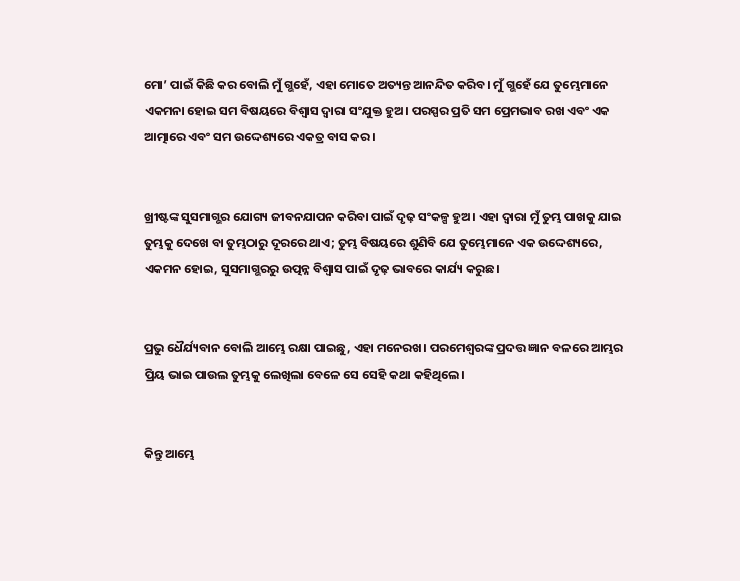ମୋ’ ପାଇଁ କିଛି କର ବୋଲି ମୁଁ ଗ୍ଭହେଁ, ଏହା ମୋତେ ଅତ୍ୟନ୍ତ ଆନନ୍ଦିତ କରିବ। ମୁଁ ଗ୍ଭହେଁ ଯେ ତୁମ୍ଭେମାନେ ଏକମନା ହୋଇ ସମ ବିଷୟରେ ବିଶ୍ୱାସ ଦ୍ୱାରା ସଂଯୁକ୍ତ ହୁଅ। ପରସ୍ପର ପ୍ରତି ସମ ପ୍ରେମଭାବ ରଖ ଏବଂ ଏକ ଆତ୍ମାରେ ଏବଂ ସମ ଉଦ୍ଦେଶ୍ୟରେ ଏକତ୍ର ବାସ କର।


ଖ୍ରୀଷ୍ଟଙ୍କ ସୁସମାଗ୍ଭର ଯୋଗ୍ୟ ଜୀବନଯାପନ କରିବା ପାଇଁ ଦୃଢ଼ ସଂକଳ୍ପ ହୁଅ। ଏହା ଦ୍ୱାରା ମୁଁ ତୁମ୍ଭ ପାଖକୁ ଯାଇ ତୁମ୍ଭକୁ ଦେଖେ ବା ତୁମ୍ଭଠାରୁ ଦୂରରେ ଥାଏ; ତୁମ୍ଭ ବିଷୟରେ ଶୁଣିବି ଯେ ତୁମ୍ଭେମାନେ ଏକ ଉଦ୍ଦେଶ୍ୟରେ, ଏକମନ ହୋଇ, ସୁସମାଗ୍ଭରରୁ ଉତ୍ପନ୍ନ ବିଶ୍ୱାସ ପାଇଁ ଦୃଢ଼ ଭାବରେ କାର୍ଯ୍ୟ କରୁଛ।


ପ୍ରଭୁ ଧୈର୍ଯ୍ୟବାନ ବୋଲି ଆମ୍ଭେ ରକ୍ଷା ପାଇଛୁ, ଏହା ମନେରଖ। ପରମେଶ୍ୱରଙ୍କ ପ୍ରଦତ୍ତ ଜ୍ଞାନ ବଳରେ ଆମ୍ଭର ପ୍ରିୟ ଭାଇ ପାଉଲ ତୁମ୍ଭକୁ ଲେଖିଲା ବେଳେ ସେ ସେହି କଥା କହିଥିଲେ।


କିନ୍ତୁ ଆମ୍ଭେ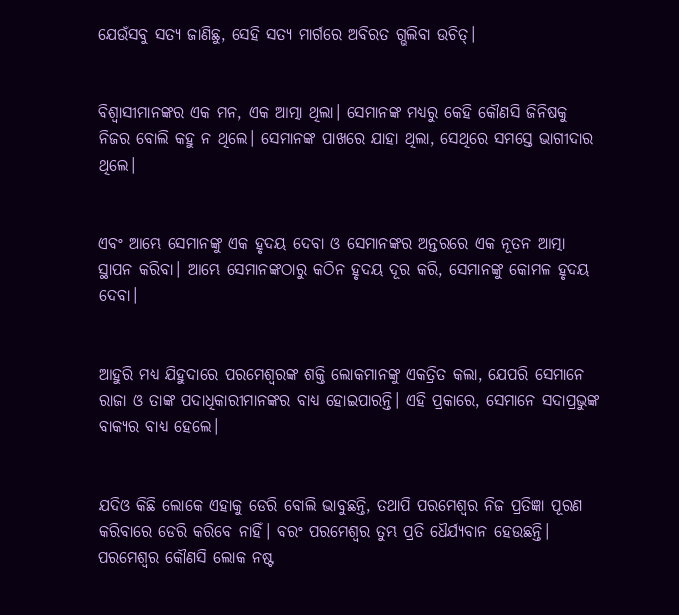ଯେଉଁସବୁ ସତ୍ୟ ଜାଣିଛୁ, ସେହି ସତ୍ୟ ମାର୍ଗରେ ଅବିରତ ଗ୍ଭଲିବା ଉଚିତ୍।


ବିଶ୍ୱାସୀମାନଙ୍କର ଏକ ମନ, ଏକ ଆତ୍ମା ଥିଲା। ସେମାନଙ୍କ ମଧ୍ୟରୁ କେହି କୌଣସି ଜିନିଷକୁ ନିଜର ବୋଲି କହୁ ନ ଥିଲେ। ସେମାନଙ୍କ ପାଖରେ ଯାହା ଥିଲା, ସେଥିରେ ସମସ୍ତେ ଭାଗୀଦାର ଥିଲେ।


ଏବଂ ଆମ୍ଭେ ସେମାନଙ୍କୁ ଏକ ହୃଦୟ ଦେବା ଓ ସେମାନଙ୍କର ଅନ୍ତରରେ ଏକ ନୂତନ ଆତ୍ମା ସ୍ଥାପନ କରିବା। ଆମ୍ଭେ ସେମାନଙ୍କଠାରୁ କଠିନ ହୃଦୟ ଦୂର କରି, ସେମାନଙ୍କୁ କୋମଳ ହୃଦୟ ଦେବା।


ଆହୁରି ମଧ୍ୟ ଯିହୁଦାରେ ପରମେଶ୍ୱରଙ୍କ ଶକ୍ତି ଲୋକମାନଙ୍କୁ ଏକତ୍ରିତ କଲା, ଯେପରି ସେମାନେ ରାଜା ଓ ତାଙ୍କ ପଦାଧିକାରୀମାନଙ୍କର ବାଧ୍ୟ ହୋଇପାରନ୍ତି। ଏହି ପ୍ରକାରେ, ସେମାନେ ସଦାପ୍ରଭୁଙ୍କ ବାକ୍ୟର ବାଧ୍ୟ ହେଲେ।


ଯଦିଓ କିଛି ଲୋକେ ଏହାକୁ ଡେରି ବୋଲି ଭାବୁଛନ୍ତି, ତଥାପି ପରମେଶ୍ୱର ନିଜ ପ୍ରତିଜ୍ଞା ପୂରଣ କରିବାରେ ଡେରି କରିବେ ନାହିଁ। ବରଂ ପରମେଶ୍ୱର ତୁମ୍ଭ ପ୍ରତି ଧୈର୍ଯ୍ୟବାନ ହେଉଛନ୍ତି। ପରମେଶ୍ୱର କୌଣସି ଲୋକ ନଷ୍ଟ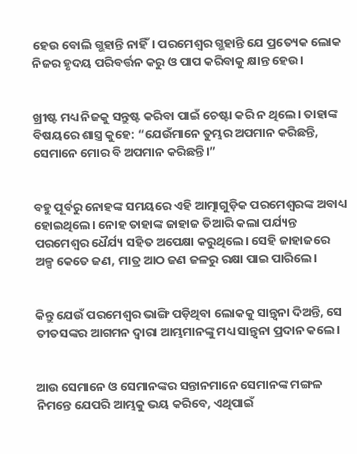ହେଉ ବୋଲି ଗ୍ଭହାନ୍ତି ନାହିଁ। ପରମେଶ୍ୱର ଗ୍ଭହାନ୍ତି ଯେ ପ୍ରତ୍ୟେକ ଲୋକ ନିଜର ହୃଦୟ ପରିବର୍ତ୍ତନ କରୁ ଓ ପାପ କରିବାକୁ କ୍ଷାନ୍ତ ହେଉ।


ଖ୍ରୀଷ୍ଟ ମଧ୍ୟ ନିଜକୁ ସନ୍ତୁଷ୍ଟ କରିବା ପାଇଁ ଚେଷ୍ଟା କରି ନ ଥିଲେ। ତାହାଙ୍କ ବିଷୟରେ ଶାସ୍ତ୍ର କୁହେ: “ଯେଉଁମାନେ ତୁମ୍ଭର ଅପମାନ କରିଛନ୍ତି, ସେମାନେ ମୋର ବି ଅପମାନ କରିଛନ୍ତି।”


ବହୁ ପୂର୍ବରୁ ନୋହଙ୍କ ସମୟରେ ଏହି ଆତ୍ମାଗୁଡ଼ିକ ପରମେଶ୍ୱରଙ୍କ ଅବାଧ୍ୟ ହୋଇଥିଲେ। ନୋହ ତାହାଙ୍କ ଜାହାଜ ତିଆରି କଲା ପର୍ଯ୍ୟନ୍ତ ପରମେଶ୍ୱର ଧୈର୍ଯ୍ୟ ସହିତ ଅପେକ୍ଷା କରୁଥିଲେ। ସେହି ଜାହାଜରେ ଅଳ୍ପ କେତେ ଜଣ, ମାତ୍ର ଆଠ ଜଣ ଜଳରୁ ରକ୍ଷା ପାଇ ପାରିଲେ।


କିନ୍ତୁ ଯେଉଁ ପରମେଶ୍ୱର ଭାଙ୍ଗି ପଡ଼ିଥିବା ଲୋକକୁ ସାନ୍ତ୍ୱନା ଦିଅନ୍ତି, ସେ ତୀତସଙ୍କର ଆଗମନ ଦ୍ୱାରା ଆମ୍ଭମାନଙ୍କୁ ମଧ୍ୟ ସାନ୍ତ୍ୱନା ପ୍ରଦାନ କଲେ।


ଆଉ ସେମାନେ ଓ ସେମାନଙ୍କର ସନ୍ତାନମାନେ ସେମାନଙ୍କ ମଙ୍ଗଳ ନିମନ୍ତେ ଯେପରି ଆମ୍ଭକୁ ଭୟ କରିବେ, ଏଥିପାଇଁ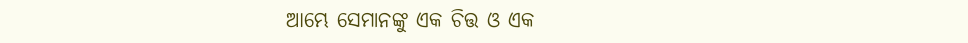ଆମ୍ଭେ ସେମାନଙ୍କୁ ଏକ ଚିତ୍ତ ଓ ଏକ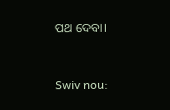ପଥ ଦେବା।


Swiv nou: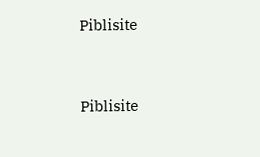Piblisite


Piblisite